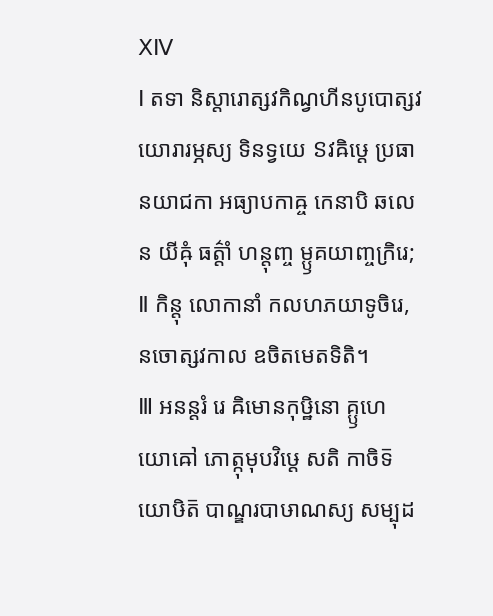ⅩⅣ
Ⅰ តទា និស្តារោត្សវកិណ្វហីនបូបោត្សវយោរារម្ភស្យ ទិនទ្វយេ ៜវឝិឞ្ដេ ប្រធានយាជកា អធ្យាបកាឝ្ច កេនាបិ ឆលេន យីឝុំ ធត៌្តាំ ហន្តុញ្ច ម្ឫគយាញ្ចក្រិរេ;
Ⅱ កិន្តុ លោកានាំ កលហភយាទូចិរេ, នចោត្សវកាល ឧចិតមេតទិតិ។
Ⅲ អនន្តរំ រេ ឝិមោនកុឞ្ឋិនោ គ្ឫហេ យោឝៅ ភោត្កុមុបវិឞ្ដេ សតិ កាចិទ៑ យោឞិត៑ បាណ្ឌរបាឞាណស្យ សម្បុដ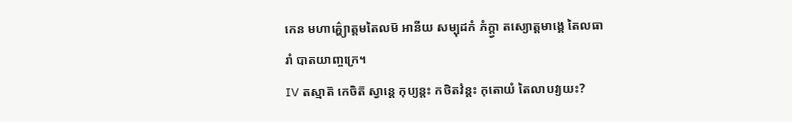កេន មហាគ៌្ហ្យោត្តមតៃលម៑ អានីយ សម្បុដកំ ភំក្ត្វា តស្យោត្តមាង្គេ តៃលធារាំ បាតយាញ្ចក្រេ។
Ⅳ តស្មាត៑ កេចិត៑ ស្វាន្តេ កុប្យន្តះ កថិតវំន្តះ កុតោយំ តៃលាបវ្យយះ?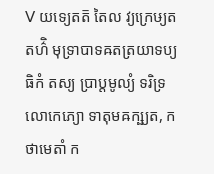Ⅴ យទ្យេតត៑ តៃល វ្យក្រេឞ្យត តហ៌ិ មុទ្រាបាទឝតត្រយាទប្យធិកំ តស្យ ប្រាប្តមូល្យំ ទរិទ្រលោកេភ្យោ ទាតុមឝក្ឞ្យត, កថាមេតាំ ក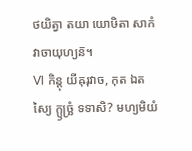ថយិត្វា តយា យោឞិតា សាកំ វាចាយុហ្យន៑។
Ⅵ កិន្តុ យីឝុរុវាច, កុត ឯតស្យៃ ក្ឫច្ឆ្រំ ទទាសិ? មហ្យមិយំ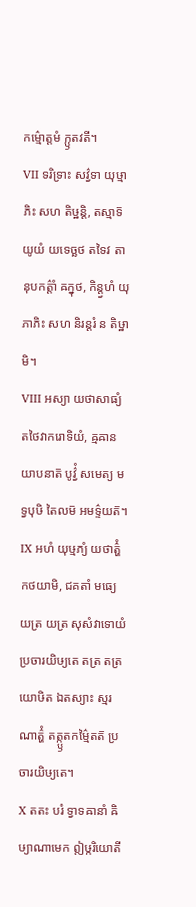កម៌្មោត្តមំ ក្ឫតវតី។
Ⅶ ទរិទ្រាះ សវ៌្វទា យុឞ្មាភិះ សហ តិឞ្ឋន្តិ, តស្មាទ៑ យូយំ យទេច្ឆថ តទៃវ តានុបកត៌្តាំ ឝក្នុថ, កិន្ត្វហំ យុភាភិះ សហ និរន្តរំ ន តិឞ្ឋាមិ។
Ⅷ អស្យា យថាសាធ្យំ តថៃវាករោទិយំ, ឝ្មឝានយាបនាត៑ បូវ៌្វំ សមេត្យ មទ្វបុឞិ តៃលម៑ អមទ៌្ទយត៑។
Ⅸ អហំ យុឞ្មភ្យំ យថាត៌្ហំ កថយាមិ, ជគតាំ មធ្យេ យត្រ យត្រ សុសំវាទោយំ ប្រចារយិឞ្យតេ តត្រ តត្រ យោឞិត ឯតស្យាះ ស្មរណាត៌្ហំ តត្ក្ឫតកម៌្មៃតត៑ ប្រចារយិឞ្យតេ។
Ⅹ តតះ បរំ ទ្វាទឝានាំ ឝិឞ្យាណាមេក ឦឞ្ករិយោតី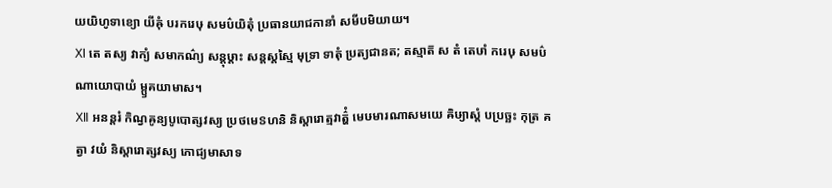យយិហូទាខ្យោ យីឝុំ បរករេឞុ សមប៌យិតុំ ប្រធានយាជកានាំ សមីបមិយាយ។
Ⅺ តេ តស្យ វាក្យំ សមាកណ៌្យ សន្តុឞ្ដាះ សន្តស្តស្មៃ មុទ្រា ទាតុំ ប្រត្យជានត; តស្មាត៑ ស តំ តេឞាំ ករេឞុ សមប៌ណាយោបាយំ ម្ឫគយាមាស។
Ⅻ អនន្តរំ កិណ្វឝូន្យបូបោត្សវស្យ ប្រថមេៜហនិ និស្តារោត្មវាត៌្ហំ មេឞមារណាសមយេ ឝិឞ្យាស្តំ បប្រច្ឆះ កុត្រ គត្វា វយំ និស្តារោត្សវស្យ ភោជ្យមាសាទ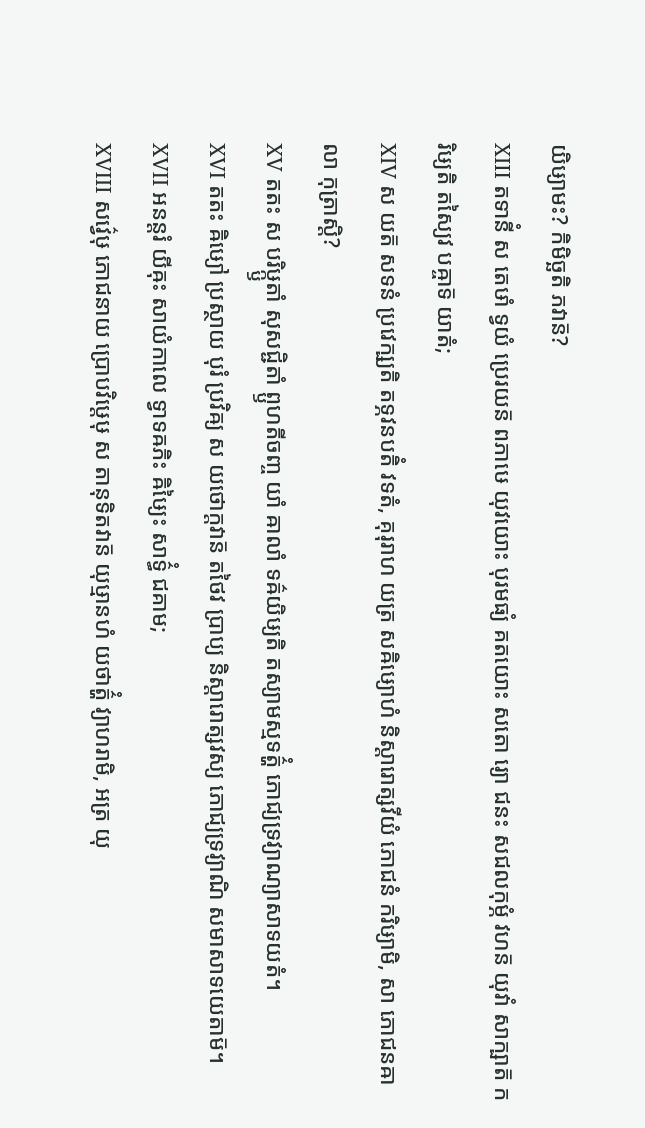យិឞ្យាមះ? កិមិច្ឆតិ ភវាន៑?
ⅩⅢ តទានីំ ស តេឞាំ ទ្វយំ ប្រេរយន៑ ពភាឞេ យុវយោះ បុរមធ្យំ គតយោះ សតោ រ្យោ ជនះ សជលកុម្ភំ វហន៑ យុវាំ សាក្ឞាត៑ ករិឞ្យតិ តស្យៃវ បឝ្ចាទ៑ យាតំ;
ⅩⅣ ស យត៑ សទនំ ប្រវេក្ឞ្យតិ តទ្ភវនបតិំ វទតំ, គុរុរាហ យត្រ សឝិឞ្យោហំ និស្តារោត្សវីយំ ភោជនំ ករិឞ្យាមិ, សា ភោជនឝាលា កុត្រាស្តិ?
ⅩⅤ តតះ ស បរិឞ្ក្ឫតាំ សុសជ្ជិតាំ ព្ឫហតីចញ្ច យាំ ឝាលាំ ទឝ៌យិឞ្យតិ តស្យាមស្មទត៌្ហំ ភោជ្យទ្រវ្យាណ្យាសាទយតំ។
ⅩⅥ តតះ ឝិឞ្យៅ ប្រស្ថាយ បុរំ ប្រវិឝ្យ ស យថោក្តវាន៑ តថៃវ ប្រាប្យ និស្តារោត្សវស្យ ភោជ្យទ្រវ្យាណិ សមាសាទយេតាម៑។
ⅩⅦ អនន្តរំ យីឝុះ សាយំកាលេ ទ្វាទឝភិះ ឝិឞ្យៃះ សាទ៌្ធំ ជគាម;
ⅩⅧ សវ៌្វេឞុ ភោជនាយ ប្រោបវិឞ្ដេឞុ ស តានុទិតវាន៑ យុឞ្មានហំ យថាត៌្ហំ វ្យាហរាមិ, អត្រ យុ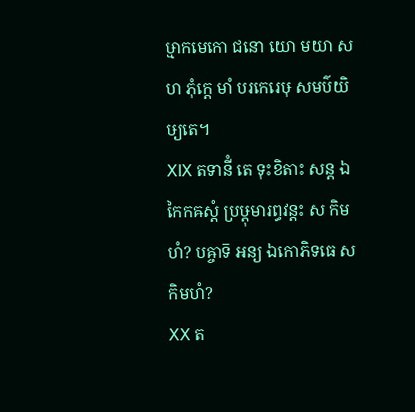ឞ្មាកមេកោ ជនោ យោ មយា សហ ភុំក្តេ មាំ បរកេរេឞុ សមប៌យិឞ្យតេ។
ⅩⅨ តទានីំ តេ ទុះខិតាះ សន្ត ឯកៃកឝស្តំ ប្រឞ្ដុមារព្ធវន្តះ ស កិមហំ? បឝ្ចាទ៑ អន្យ ឯកោភិទធេ ស កិមហំ?
ⅩⅩ ត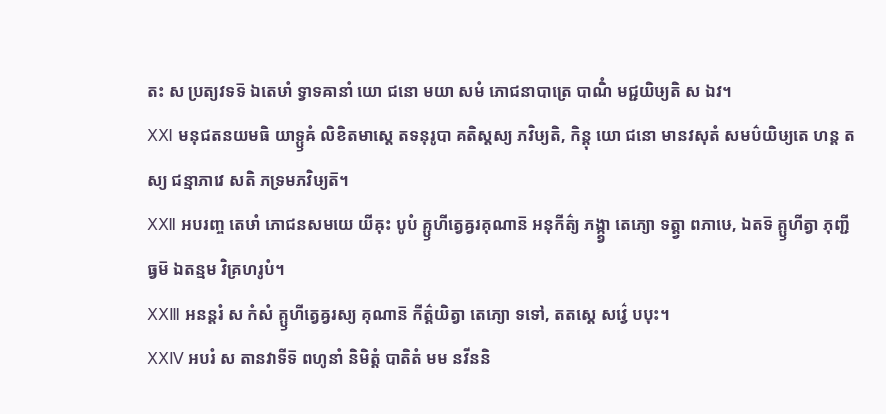តះ ស ប្រត្យវទទ៑ ឯតេឞាំ ទ្វាទឝានាំ យោ ជនោ មយា សមំ ភោជនាបាត្រេ បាណិំ មជ្ជយិឞ្យតិ ស ឯវ។
ⅩⅪ មនុជតនយមធិ យាទ្ឫឝំ លិខិតមាស្តេ តទនុរូបា គតិស្តស្យ ភវិឞ្យតិ, កិន្តុ យោ ជនោ មានវសុតំ សមប៌យិឞ្យតេ ហន្ត តស្យ ជន្មាភាវេ សតិ ភទ្រមភវិឞ្យត៑។
ⅩⅫ អបរញ្ច តេឞាំ ភោជនសមយេ យីឝុះ បូបំ គ្ឫហីត្វេឝ្វរគុណាន៑ អនុកីត៌្យ ភង្ក្ត្វា តេភ្យោ ទត្ត្វា ពភាឞេ, ឯតទ៑ គ្ឫហីត្វា ភុញ្ជីធ្វម៑ ឯតន្មម វិគ្រហរូបំ។
ⅩⅩⅢ អនន្តរំ ស កំសំ គ្ឫហីត្វេឝ្វរស្យ គុណាន៑ កីត៌្តយិត្វា តេភ្យោ ទទៅ, តតស្តេ សវ៌្វេ បបុះ។
ⅩⅩⅣ អបរំ ស តានវាទីទ៑ ពហូនាំ និមិត្តំ បាតិតំ មម នវីននិ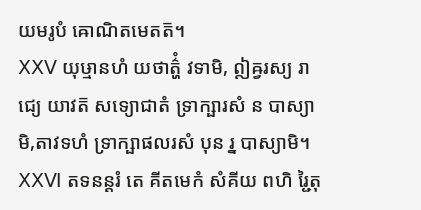យមរូបំ ឝោណិតមេតត៑។
ⅩⅩⅤ យុឞ្មានហំ យថាត៌្ហំ វទាមិ, ឦឝ្វរស្យ រាជ្យេ យាវត៑ សទ្យោជាតំ ទ្រាក្ឞារសំ ន បាស្យាមិ,តាវទហំ ទ្រាក្ឞាផលរសំ បុន រ្ន បាស្យាមិ។
ⅩⅩⅥ តទនន្តរំ តេ គីតមេកំ សំគីយ ពហិ រ្ជៃតុ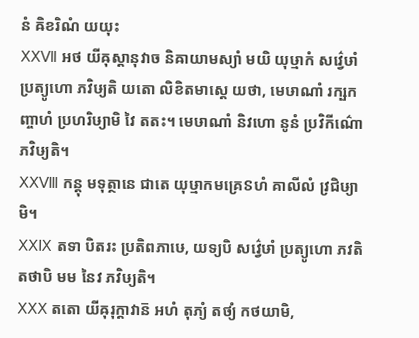នំ ឝិខរិណំ យយុះ
ⅩⅩⅦ អថ យីឝុស្តានុវាច និឝាយាមស្យាំ មយិ យុឞ្មាកំ សវ៌្វេឞាំ ប្រត្យូហោ ភវិឞ្យតិ យតោ លិខិតមាស្តេ យថា, មេឞាណាំ រក្ឞកញ្ចាហំ ប្រហរិឞ្យាមិ វៃ តតះ។ មេឞាណាំ និវហោ នូនំ ប្រវិកីណ៌ោ ភវិឞ្យតិ។
ⅩⅩⅧ កន្តុ មទុត្ថានេ ជាតេ យុឞ្មាកមគ្រេៜហំ គាលីលំ វ្រជិឞ្យាមិ។
ⅩⅩⅨ តទា បិតរះ ប្រតិពភាឞេ, យទ្យបិ សវ៌្វេឞាំ ប្រត្យូហោ ភវតិ តថាបិ មម នៃវ ភវិឞ្យតិ។
ⅩⅩⅩ តតោ យីឝុរុក្តាវាន៑ អហំ តុភ្យំ តថ្យំ កថយាមិ,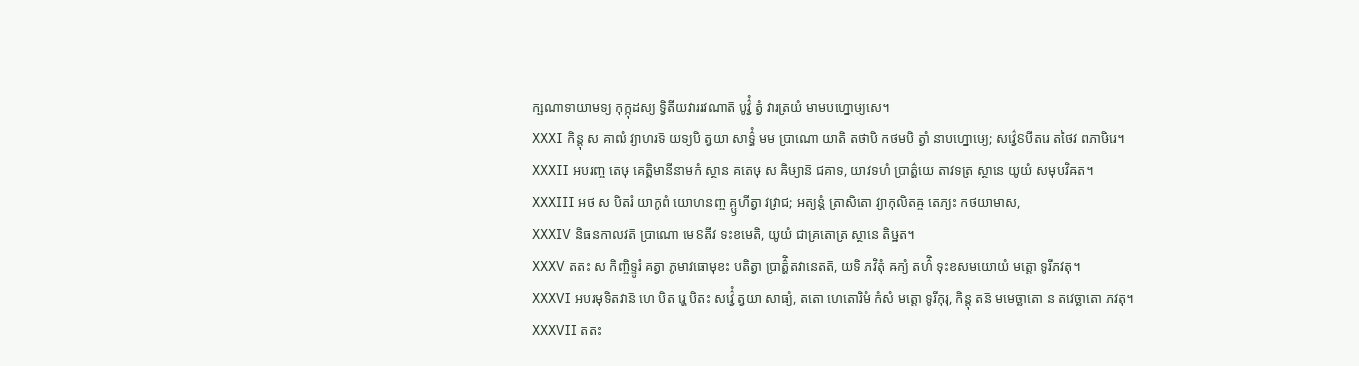ក្ឞណាទាយាមទ្យ កុក្កុដស្យ ទ្វិតីយវាររវណាត៑ បូវ៌្វំ ត្វំ វារត្រយំ មាមបហ្នោឞ្យសេ។
ⅩⅩⅪ កិន្តុ ស គាឍំ វ្យាហរទ៑ យទ្យបិ ត្វយា សាទ៌្ធំ មម ប្រាណោ យាតិ តថាបិ កថមបិ ត្វាំ នាបហ្នោឞ្យេ; សវ៌្វេៜបីតរេ តថៃវ ពភាឞិរេ។
ⅩⅩⅫ អបរញ្ច តេឞុ គេត្ឝិមានីនាមកំ ស្ថាន គតេឞុ ស ឝិឞ្យាន៑ ជគាទ, យាវទហំ ប្រាត៌្ហយេ តាវទត្រ ស្ថានេ យូយំ សមុបវិឝត។
ⅩⅩⅩⅢ អថ ស បិតរំ យាកូពំ យោហនញ្ច គ្ឫហីត្វា វវ្រាជ; អត្យន្តំ ត្រាសិតោ វ្យាកុលិតឝ្ច តេភ្យះ កថយាមាស,
ⅩⅩⅩⅣ និធនកាលវត៑ ប្រាណោ មេៜតីវ ទះខមេតិ, យូយំ ជាគ្រតោត្រ ស្ថានេ តិឞ្ឋត។
ⅩⅩⅩⅤ តតះ ស កិញ្ចិទ្ទូរំ គត្វា ភូមាវធោមុខះ បតិត្វា ប្រាត៌្ហិតវានេតត៑, យទិ ភវិតុំ ឝក្យំ តហ៌ិ ទុះខសមយោយំ មត្តោ ទូរីភវតុ។
ⅩⅩⅩⅥ អបរមុទិតវាន៑ ហេ បិត រ្ហេ បិតះ សវ៌្វេំ ត្វយា សាធ្យំ, តតោ ហេតោរិមំ កំសំ មត្តោ ទូរីកុរុ, កិន្តុ តន៑ មមេច្ឆាតោ ន តវេច្ឆាតោ ភវតុ។
ⅩⅩⅩⅦ តតះ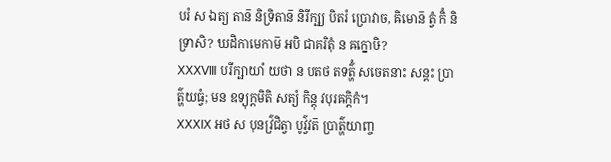បរំ ស ឯត្យ តាន៑ និទ្រិតាន៑ និរីក្ឞ្យ បិតរំ ប្រោវាច, ឝិមោន៑ ត្វំ កិំ និទ្រាសិ? ឃដិកាមេកាម៑ អបិ ជាគរិតុំ ន ឝក្នោឞិ?
ⅩⅩⅩⅧ បរីក្ឞាយាំ យថា ន បតថ តទត៌្ហំ សចេតនាះ សន្តះ ប្រាត៌្ហយធ្វំ; មន ឧទ្យុក្តមិតិ សត្យំ កិន្តុ វបុរឝក្តិកំ។
ⅩⅩⅩⅨ អថ ស បុនវ៌្រជិត្វា បូវ៌្វវត៑ ប្រាត៌្ហយាញ្ច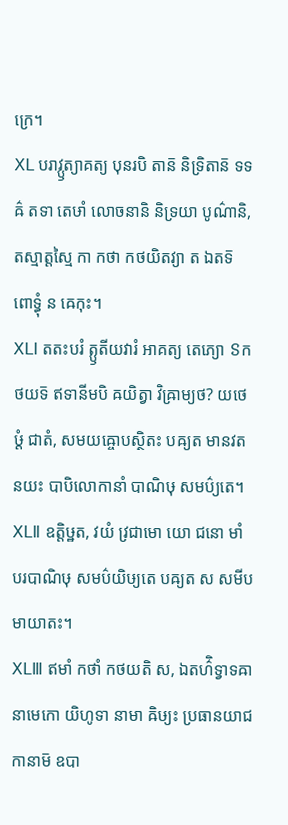ក្រេ។
ⅩⅬ បរាវ្ឫត្យាគត្យ បុនរបិ តាន៑ និទ្រិតាន៑ ទទឝ៌ តទា តេឞាំ លោចនានិ និទ្រយា បូណ៌ានិ, តស្មាត្តស្មៃ កា កថា កថយិតវ្យា ត ឯតទ៑ ពោទ្ធុំ ន ឝេកុះ។
ⅩⅬⅠ តតះបរំ ត្ឫតីយវារំ អាគត្យ តេភ្យោ ៜកថយទ៑ ឥទានីមបិ ឝយិត្វា វិឝ្រាម្យថ? យថេឞ្ដំ ជាតំ, សមយឝ្ចោបស្ថិតះ បឝ្យត មានវតនយះ បាបិលោកានាំ បាណិឞុ សមប៌្យតេ។
ⅩⅬⅡ ឧត្តិឞ្ឋត, វយំ វ្រជាមោ យោ ជនោ មាំ បរបាណិឞុ សមប៌យិឞ្យតេ បឝ្យត ស សមីបមាយាតះ។
ⅩⅬⅢ ឥមាំ កថាំ កថយតិ ស, ឯតហ៌ិទ្វាទឝានាមេកោ យិហូទា នាមា ឝិឞ្យះ ប្រធានយាជកានាម៑ ឧបា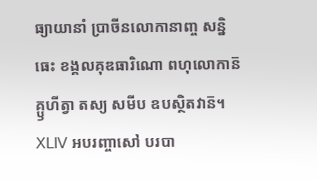ធ្យាយានាំ ប្រាចីនលោកានាញ្ច សន្និធេះ ខង្គលគុឌធារិណោ ពហុលោកាន៑ គ្ឫហីត្វា តស្យ សមីប ឧបស្ថិតវាន៑។
ⅩⅬⅣ អបរញ្ចាសៅ បរបា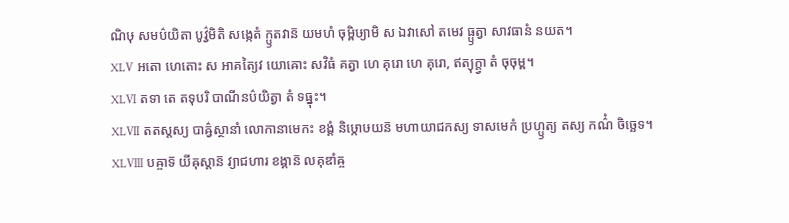ណិឞុ សមប៌យិតា បូវ៌្វមិតិ សង្កេតំ ក្ឫតវាន៑ យមហំ ចុម្ពិឞ្យាមិ ស ឯវាសៅ តមេវ ធ្ឫត្វា សាវធានំ នយត។
ⅩⅬⅤ អតោ ហេតោះ ស អាគត្យៃវ យោឝោះ សវិធំ គត្វា ហេ គុរោ ហេ គុរោ, ឥត្យុក្ត្វា តំ ចុចុម្ព។
ⅩⅬⅥ តទា តេ តទុបរិ បាណីនប៌យិត្វា តំ ទធ្នុះ។
ⅩⅬⅦ តតស្តស្យ បាឝ៌្វស្ថានាំ លោកានាមេកះ ខង្គំ និឞ្កោឞយន៑ មហាយាជកស្យ ទាសមេកំ ប្រហ្ឫត្យ តស្យ កណ៌ំ ចិច្ឆេទ។
ⅩⅬⅧ បឝ្ចាទ៑ យីឝុស្តាន៑ វ្យាជហារ ខង្គាន៑ លគុឌាំឝ្ច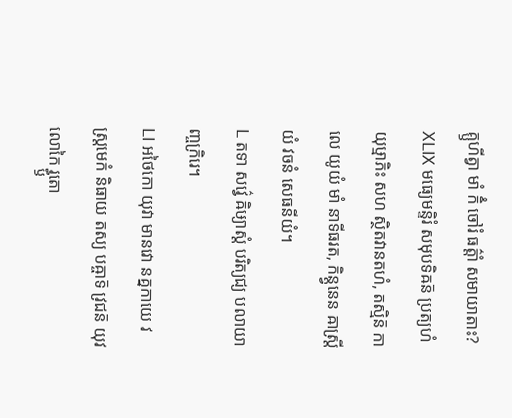គ្ឫហីត្វា មាំ កិំ ចៅរំ ធត៌្តាំ សមាយាតាះ?
ⅩⅬⅨ មធ្យេមន្ទិរំ សមុបទិឝន៑ ប្រត្យហំ យុឞ្មាភិះ សហ ស្ថិតវានតហំ, តស្មិន៑ កាលេ យូយំ មាំ នាទីធរត, កិន្ត្វនេន ឝាស្ត្រីយំ វចនំ សេធនីយំ។
Ⅼ តទា សវ៌្វេ ឝិឞ្យាស្តំ បរិត្យជ្យ បលាយាញ្ចក្រិរេ។
ⅬⅠ អថៃកោ យុវា មានវោ នគ្នកាយេ វស្ត្រមេកំ និធាយ តស្យ បឝ្ចាទ៑ វ្រជន៑ យុវលោកៃ រ្ធ្ឫតោ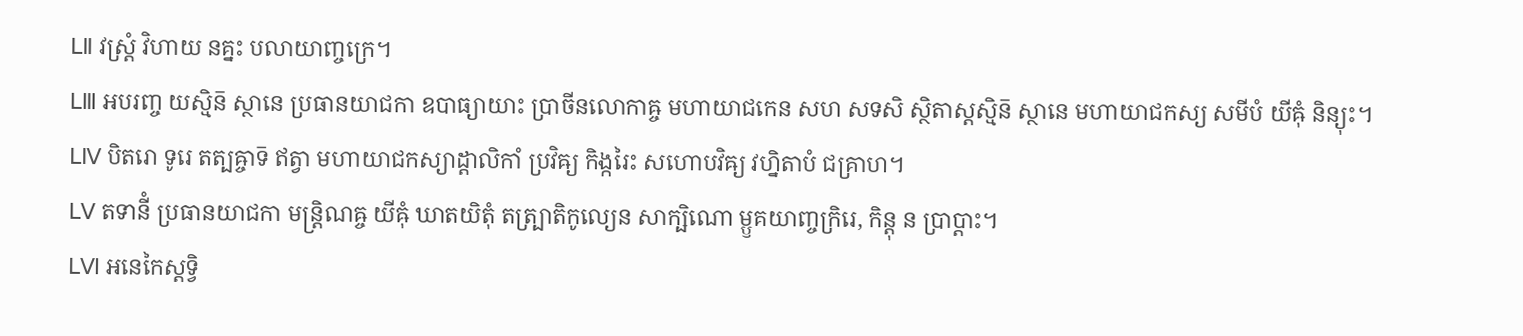ⅬⅡ វស្ត្រំ វិហាយ នគ្នះ បលាយាញ្ចក្រេ។
ⅬⅢ អបរញ្ច យស្មិន៑ ស្ថានេ ប្រធានយាជកា ឧបាធ្យាយាះ ប្រាចីនលោកាឝ្ច មហាយាជកេន សហ សទសិ ស្ថិតាស្តស្មិន៑ ស្ថានេ មហាយាជកស្យ សមីបំ យីឝុំ និន្យុះ។
ⅬⅣ បិតរោ ទូរេ តត្បឝ្ចាទ៑ ឥត្វា មហាយាជកស្យាដ្ដាលិកាំ ប្រវិឝ្យ កិង្ករៃះ សហោបវិឝ្យ វហ្និតាបំ ជគ្រាហ។
ⅬⅤ តទានីំ ប្រធានយាជកា មន្ត្រិណឝ្ច យីឝុំ ឃាតយិតុំ តត្ប្រាតិកូល្យេន សាក្ឞិណោ ម្ឫគយាញ្ចក្រិរេ, កិន្តុ ន ប្រាប្តាះ។
ⅬⅥ អនេកៃស្តទ្វិ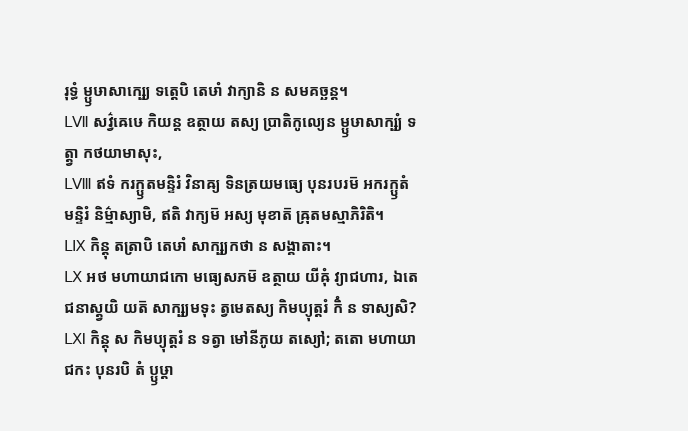រុទ្ធំ ម្ឫឞាសាក្ឞ្យេ ទត្តេបិ តេឞាំ វាក្យានិ ន សមគច្ឆន្ត។
ⅬⅦ សវ៌្វឝេឞេ កិយន្ត ឧត្ថាយ តស្យ ប្រាតិកូល្យេន ម្ឫឞាសាក្ឞ្យំ ទត្ត្វា កថយាមាសុះ,
ⅬⅧ ឥទំ ករក្ឫតមន្ទិរំ វិនាឝ្យ ទិនត្រយមធ្យេ បុនរបរម៑ អករក្ឫតំ មន្ទិរំ និម៌្មាស្យាមិ, ឥតិ វាក្យម៑ អស្យ មុខាត៑ ឝ្រុតមស្មាភិរិតិ។
ⅬⅨ កិន្តុ តត្រាបិ តេឞាំ សាក្ឞ្យកថា ន សង្គាតាះ។
ⅬⅩ អថ មហាយាជកោ មធ្យេសភម៑ ឧត្ថាយ យីឝុំ វ្យាជហារ, ឯតេ ជនាស្ត្វយិ យត៑ សាក្ឞ្យមទុះ ត្វមេតស្យ កិមប្យុត្តរំ កិំ ន ទាស្យសិ?
ⅬⅪ កិន្តុ ស កិមប្យុត្តរំ ន ទត្វា មៅនីភូយ តស្យៅ; តតោ មហាយាជកះ បុនរបិ តំ ប្ឫឞ្ដា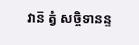វាន៑ ត្វំ សច្ចិទានន្ទ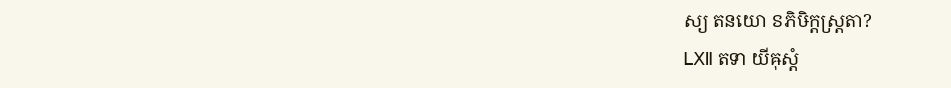ស្យ តនយោ ៜភិឞិក្តស្ត្រតា?
ⅬⅫ តទា យីឝុស្តំ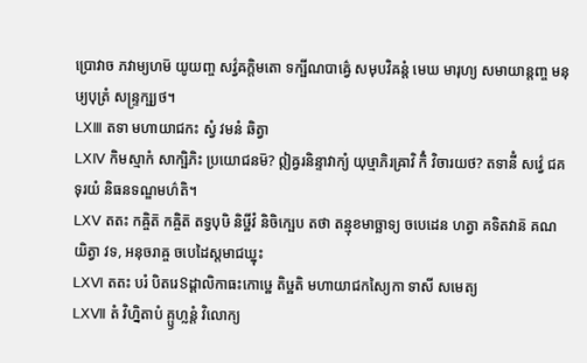ប្រោវាច ភវាម្យហម៑ យូយញ្ច សវ៌្វឝក្តិមតោ ទក្ឞីណបាឝ៌្វេ សមុបវិឝន្តំ មេឃ មារុហ្យ សមាយាន្តញ្ច មនុឞ្យបុត្រំ សន្ទ្រក្ឞ្យថ។
ⅬⅩⅢ តទា មហាយាជកះ ស្វំ វមនំ ឆិត្វា
ⅬⅩⅣ កិមស្មាកំ សាក្ឞិភិះ ប្រយោជនម៑? ឦឝ្វរនិន្ទាវាក្យំ យុឞ្មាភិរឝ្រាវិ កិំ វិចារយថ? តទានីំ សវ៌្វេ ជគទុរយំ និធនទណ្ឌមហ៌តិ។
ⅬⅩⅤ តតះ កឝ្ចិត៑ កឝ្ចិត៑ តទ្វបុឞិ និឞ្ឋីវំ និចិក្ឞេប តថា តន្មុខមាច្ឆាទ្យ ចបេដេន ហត្វា គទិតវាន៑ គណយិត្វា វទ, អនុចរាឝ្ច ចបេដៃស្តមាជឃ្នុះ
ⅬⅩⅥ តតះ បរំ បិតរេៜដ្ដាលិកាធះកោឞ្ឋេ តិឞ្ឋតិ មហាយាជកស្យៃកា ទាសី សមេត្យ
ⅬⅩⅦ តំ វិហ្និតាបំ គ្ឫហ្លន្តំ វិលោក្យ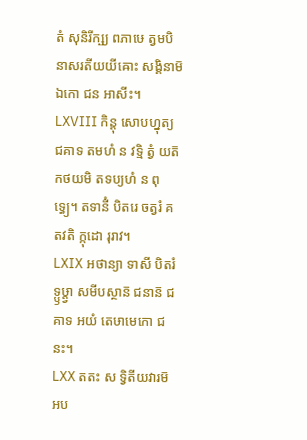តំ សុនិរីក្ឞ្យ ពភាឞេ ត្វមបិ នាសរតីយយីឝោះ សង្គិនាម៑ ឯកោ ជន អាសីះ។
ⅬⅩⅧ កិន្តុ សោបហ្នុត្យ ជគាទ តមហំ ន វទ្មិ ត្វំ យត៑ កថយមិ តទប្យហំ ន ពុទ្ធ្យេ។ តទានីំ បិតរេ ចត្វរំ គតវតិ ក្កុដោ រុរាវ។
ⅬⅩⅨ អថាន្យា ទាសី បិតរំ ទ្ឫឞ្ដ្វា សមីបស្ថាន៑ ជនាន៑ ជគាទ អយំ តេឞាមេកោ ជនះ។
ⅬⅩⅩ តតះ ស ទ្វិតីយវារម៑ អប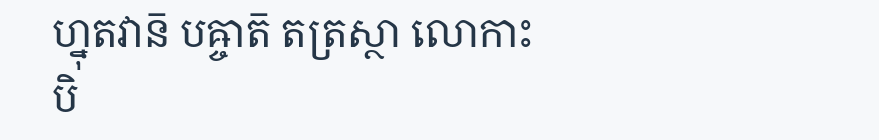ហ្នុតវាន៑ បឝ្ចាត៑ តត្រស្ថា លោកាះ បិ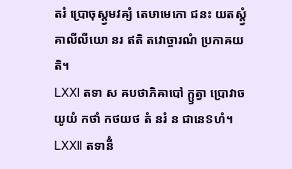តរំ ប្រោចុស្ត្វមវឝ្យំ តេឞាមេកោ ជនះ យតស្ត្វំ គាលីលីយោ នរ ឥតិ តវោច្ចារណំ ប្រកាឝយតិ។
ⅬⅩⅪ តទា ស ឝបថាភិឝាបៅ ក្ឫត្វា ប្រោវាច យូយំ កថាំ កថយថ តំ នរំ ន ជានេៜហំ។
ⅬⅩⅫ តទានីំ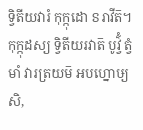ទ្វិតីយវារំ កុក្កុដោ ៜរាវីត៑។ កុក្កុដស្យ ទ្វិតីយរវាត៑ បូវ៌្វំ ត្វំ មាំ វារត្រយម៑ អបហ្នោឞ្យសិ,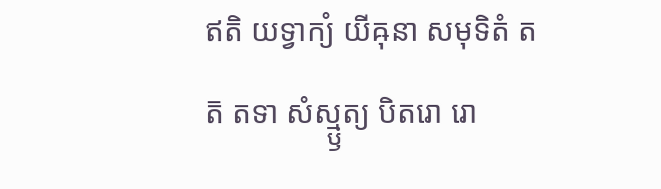ឥតិ យទ្វាក្យំ យីឝុនា សមុទិតំ តត៑ តទា សំស្ម្ឫត្យ បិតរោ រោ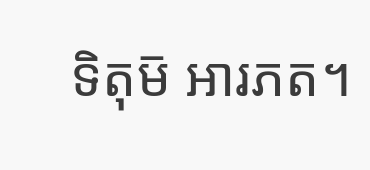ទិតុម៑ អារភត។